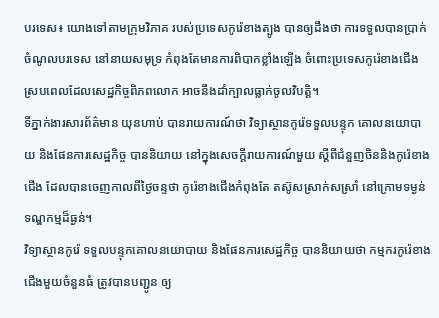បរទេស៖ យោងទៅតាមក្រុមវិភាគ របស់ប្រទេសកូរ៉េខាងត្បូង បានឲ្យដឹងថា ការទទួលបានប្រាក់ចំណូលបរទេស នៅនាយសមុទ្រ កំពុងតែមានការពិបាកខ្លាំងឡើង ចំពោះប្រទេសកូរ៉េខាងជើង ស្របពេលដែលសេដ្ឋកិច្ចពិភពលោក អាចនឹងដាំក្បាលធ្លាក់ចូលវិបត្តិ។
ទីភ្នាក់ងារសារព័ត៌មាន យុនហាប់ បានរាយការណ៍ថា វិទ្យាស្ថានកូរ៉េទទួលបន្ទុក គោលនយោបាយ និងផែនការសេដ្ឋកិច្ច បាននិយាយ នៅក្នុងសេចក្តីរាយការណ៍មួយ ស្តីពីជំនួញចិននិងកូរ៉េខាងជើង ដែលបានចេញកាលពីថ្ងៃចន្ទថា កូរ៉េខាងជើងកំពុងតែ តស៊ូសស្រាក់សស្រាំ នៅក្រោមទម្ងន់ទណ្ឌកម្មដ៏ធ្ងន់។
វិទ្យាស្ថានកូរ៉េ ទទួលបន្ទុកគោលនយោបាយ និងផែនការសេដ្ឋកិច្ច បាននិយាយថា កម្មករកូរ៉េខាងជើងមួយចំនួនធំ ត្រូវបានបញ្ជូន ឲ្យ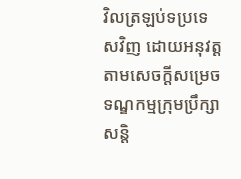វិលត្រឡប់ទប្រទេសវិញ ដោយអនុវត្តតាមសេចក្តីសម្រេច ទណ្ឌកម្មក្រុមប្រឹក្សាសន្តិ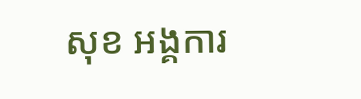សុខ អង្គការ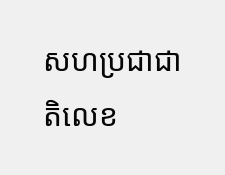សហប្រជាជាតិលេខ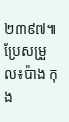២៣៩៧៕ ប្រែសម្រួល៖ប៉ាង កុង